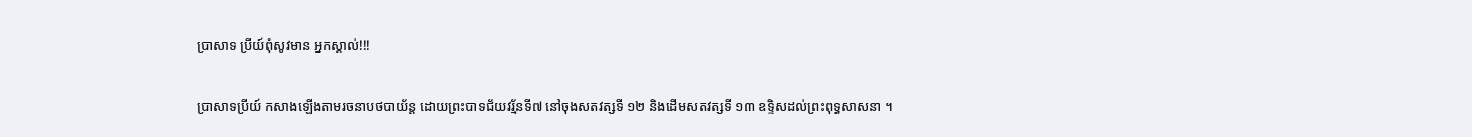ប្រាសាទ ប្រីយ៍ពុំសូវមាន អ្នកស្គាល់!!!

ប្រាសាទប្រីយ៍ កសាងឡើងតាមរចនាបថបាយ័ន្ត ដោយព្រះបាទជ័យវរ្ម័នទី៧ នៅចុងសតវត្សទី ១២ និងដើមសតវត្សទី ១៣ ឧទ្ទិសដល់ព្រះពុទ្ធសាសនា ។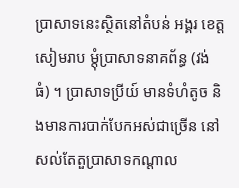ប្រាសាទនេះស្ថិតនៅតំបន់ អង្គរ ខេត្តសៀមរាប ម្ដុំប្រាសាទនាគព័ន្ធ (វង់ ធំ) ។ ប្រាសាទប្រីយ៍ មានទំហំតូច និងមានការបាក់បែកអស់ជាច្រើន នៅសល់តែតួប្រាសាទកណ្ដាល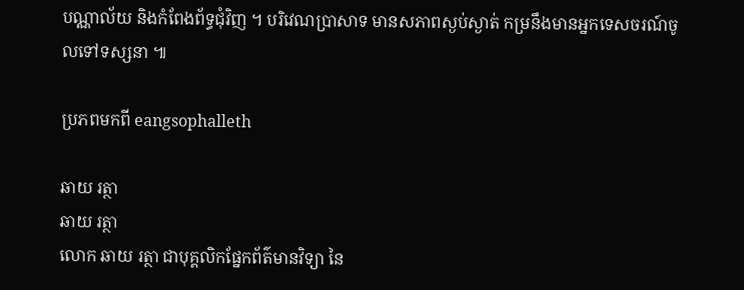បណ្ណាល័យ និងកំពែងព័ទ្ធជុំវិញ ។ បរិវេណប្រាសាទ មានសភាពស្ងប់ស្ងាត់ កម្រនឹងមានអ្នកទេសចរណ៍ចូលទៅទស្សនា ៕

ប្រភពមកពី eangsophalleth

ឆាយ រត្ថា
ឆាយ រត្ថា
លោក ឆាយ រត្ថា ជាបុគ្គលិកផ្នែកព័ត៌មានវិទ្យា នៃ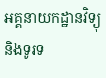អគ្គនាយកដ្ឋានវិទ្យុ និងទូរទ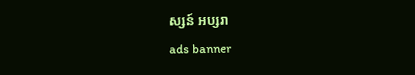ស្សន៍ អប្សរា
ads banner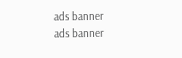ads banner
ads banner